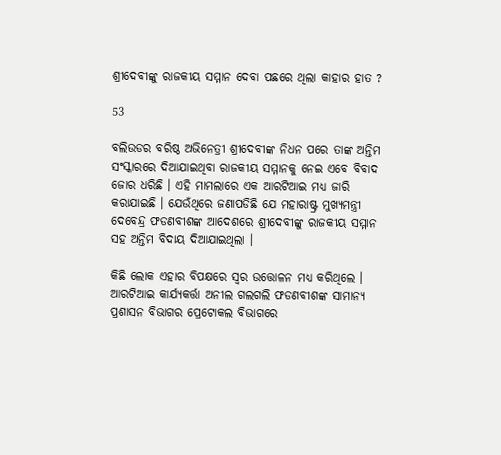ଶ୍ରୀଦେବୀଙ୍କୁ ରାଜକୀୟ ସମ୍ମାନ ଦେବା ପଛରେ ଥିଲା କାହାର ହାତ ?

53

ବଲିଉଡର ବରିଷ୍ଠ ଅଭିନେତ୍ରୀ ଶ୍ରୀଦେବୀଙ୍କ ନିଧନ ପରେ ତାଙ୍କ ଅନ୍ତିମ ସଂସ୍କାରରେ ଦିଆଯାଇଥିବା ରାଜକୀୟ ସମ୍ମାନକୁ ନେଇ ଏବେ ବିବାଦ ଜୋର ଧରିଛି । ଏହି ମାମଲାରେ ଏକ ଆରଟିଆଇ ମଧ୍ୟ ଜାରି କରାଯାଇଛି । ଯେଉଁଥିରେ ଜଣାପଡିଛି ଯେ ମହାରାଷ୍ଟ୍ର ମୁଖ୍ୟମନ୍ତ୍ରୀ ଦେବେନ୍ଦ୍ର ଫଡଣବୀଶଙ୍କ ଆଦେଶରେ ଶ୍ରୀଦେବୀଙ୍କୁ ରାଜକୀୟ ସମ୍ମାନ ସହ ଅନ୍ତିମ ବିଦାୟ ଦିଆଯାଇଥିଲା ।

କିଛି ଲୋକ ଏହାର ବିପକ୍ଷରେ ସ୍ୱର ଉତ୍ତୋଳନ ମଧ୍ୟ କରିଥିଲେ । ଆରଟିଆଇ କାର୍ଯ୍ୟକର୍ତ୍ତା ଅନୀଲ ଗଲଗଲି ଫଡଣବୀଶଙ୍କ ସାମାନ୍ୟ ପ୍ରଶାସନ ବିଭାଗର ପ୍ରେଟୋକଲ ବିଭାଗରେ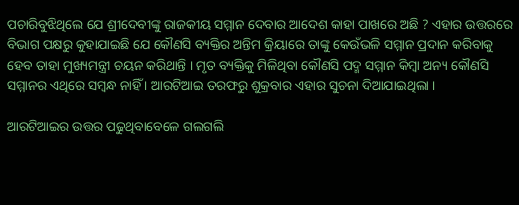ପଚାରିବୁଝିଥିଲେ ଯେ ଶ୍ରୀଦେବୀଙ୍କୁ ରାଜକୀୟ ସମ୍ମାନ ଦେବାର ଆଦେଶ କାହା ପାଖରେ ଅଛି ? ଏହାର ଉତ୍ତରରେ ବିଭାଗ ପକ୍ଷରୁ କୁହାଯାଇଛି ଯେ କୌଣସି ବ୍ୟକ୍ତିର ଅନ୍ତିମ କ୍ରିୟାରେ ତାଙ୍କୁ କେଉଁଭଳି ସମ୍ମାନ ପ୍ରଦାନ କରିବାକୁ ହେବ ତାହା ମୁଖ୍ୟମନ୍ତ୍ରୀ ଚୟନ କରିଥାନ୍ତି । ମୃତ ବ୍ୟକ୍ତିକୁ ମିଳିଥିବା କୌଣସି ପଦ୍ମ ସମ୍ମାନ କିମ୍ବା ଅନ୍ୟ କୌଣସି ସମ୍ମାନର ଏଥିରେ ସମ୍ବନ୍ଧ ନାହିଁ । ଆରଟିଆଇ ତରଫରୁ ଶୁକ୍ରବାର ଏହାର ସୁଚନା ଦିଆଯାଇଥିଲା ।

ଆରଟିଆଇର ଉତ୍ତର ପଢୁଥିବାବେଳେ ଗଲଗଲି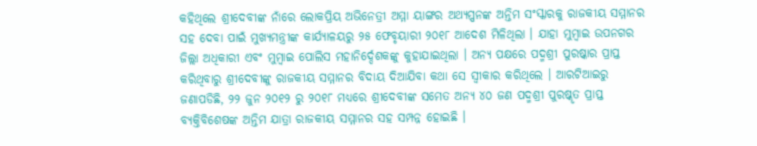କହିଥିଲେ ଶ୍ରୀଦେବୀଙ୍କ ନାଁରେ ଲୋକପ୍ରିୟ ଅଭିନେତ୍ରୀ ଅମ୍ମା ୟାଙ୍ଗର ଅଥ୍ୟପ୍ପନଙ୍କ ଅନ୍ତିମ ସଂସ୍କାରକୁ ରାଜକୀୟ ସମ୍ମାନର ସହ ଦେବା ପାଇଁ ମୁଖ୍ୟମନ୍ତ୍ରୀଙ୍କ କାର୍ଯ୍ୟାଳୟରୁ ୨୫ ଫେବୃୟାରୀ ୨୦୧୮ ଆଦେଶ ମିଳିଥିଲା । ଯାହା ମୁମ୍ବାଇ ଉପନଗର ଜିଲ୍ଲା ଅଧିକାରୀ ଏବଂ ମୁମ୍ବାଇ ପୋଲିସ ମହାନିର୍ଦ୍ଦେଶକଙ୍କୁ କୁହାଯାଇଥିଲା । ଅନ୍ୟ ପକ୍ଷରେ ପଦ୍ମଶ୍ରୀ ପୁରଷ୍କାର ପ୍ରାପ୍ତ କରିଥିବାରୁ ଶ୍ରୀଦେବୀଙ୍କୁ ରାଜକୀୟ ସମ୍ମାନର ବିଦାୟ ଦିଆଯିବା କଥା ସେ ସ୍ୱୀକାର କରିଥିଲେ । ଆରଟିଆଇରୁ ଜଣାପଡିଛି, ୨୨ ଜୁନ ୨୦୧୨ ରୁ ୨୦୧୮ ମଧ୍ୟରେ ଶ୍ରୀଦେବୀଙ୍କ ସମେତ ଅନ୍ୟ ୪୦ ଜଣ ପଦ୍ମଶ୍ରୀ ପୁରଷ୍କୃତ ପ୍ରାପ୍ତ ବ୍ୟକ୍ତିବିଶେଷଙ୍କ ଅନ୍ତିମ ଯାତ୍ରା ରାଜକୀୟ ସମ୍ମାନର ସହ ସମ୍ପନ୍ନ ହୋଇଛି ।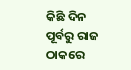କିଛି ଦିନ ପୂର୍ବରୁ ରାଜ ଠାକରେ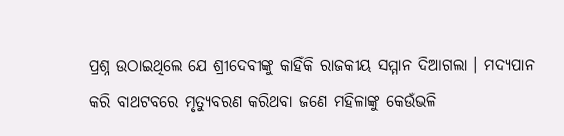ପ୍ରଶ୍ନ ଉଠାଇଥିଲେ ଯେ ଶ୍ରୀଦେବୀଙ୍କୁ କାହିଁକି ରାଜକୀୟ ସମ୍ମାନ ଦିଆଗଲା । ମଦ୍ୟପାନ କରି ବାଥଟବରେ ମୃତ୍ୟୁବରଣ କରିଥବା ଜଣେ ମହିଳାଙ୍କୁ କେଉଁଭଳି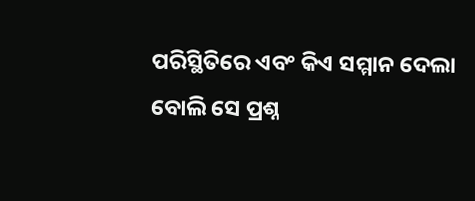ପରିସ୍ଥିତିରେ ଏବଂ କିଏ ସମ୍ମାନ ଦେଲା ବୋଲି ସେ ପ୍ରଶ୍ନ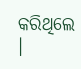କରିଥିଲେ ।